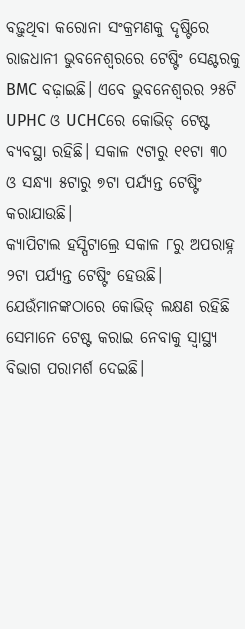ବଢ଼ୁଥିବା କରୋନା ସଂକ୍ରମଣକୁ ଦୃଷ୍ଟିରେ ରାଜଧାନୀ ଭୁବନେଶ୍ୱରରେ ଟେଷ୍ଟିଂ ସେଣ୍ଟରକୁ BMC ବଢ଼ାଇଛି। ଏବେ ଭୁବନେଶ୍ୱରର ୨୫ଟି UPHC ଓ UCHCରେ କୋଭିଡ୍ ଟେଷ୍ଟ ବ୍ୟବସ୍ଥା ରହିଛି। ସକାଳ ୯ଟାରୁ ୧୧ଟା ୩୦ ଓ ସନ୍ଧ୍ୟା ୫ଟାରୁ ୭ଟା ପର୍ଯ୍ୟନ୍ତ ଟେଷ୍ଟିଂ କରାଯାଉଛି।
କ୍ୟାପିଟାଲ ହସ୍ପିଟାଲ୍ରେ ସକାଳ ୮ରୁ ଅପରାହ୍ନ ୨ଟା ପର୍ଯ୍ୟନ୍ତ ଟେଷ୍ଟିଂ ହେଉଛି। ଯେଉଁମାନଙ୍କଠାରେ କୋଭିଡ୍ ଲକ୍ଷଣ ରହିଛି ସେମାନେ ଟେଷ୍ଟ କରାଇ ନେବାକୁ ସ୍ୱାସ୍ଥ୍ୟ ବିଭାଗ ପରାମର୍ଶ ଦେଇଛି।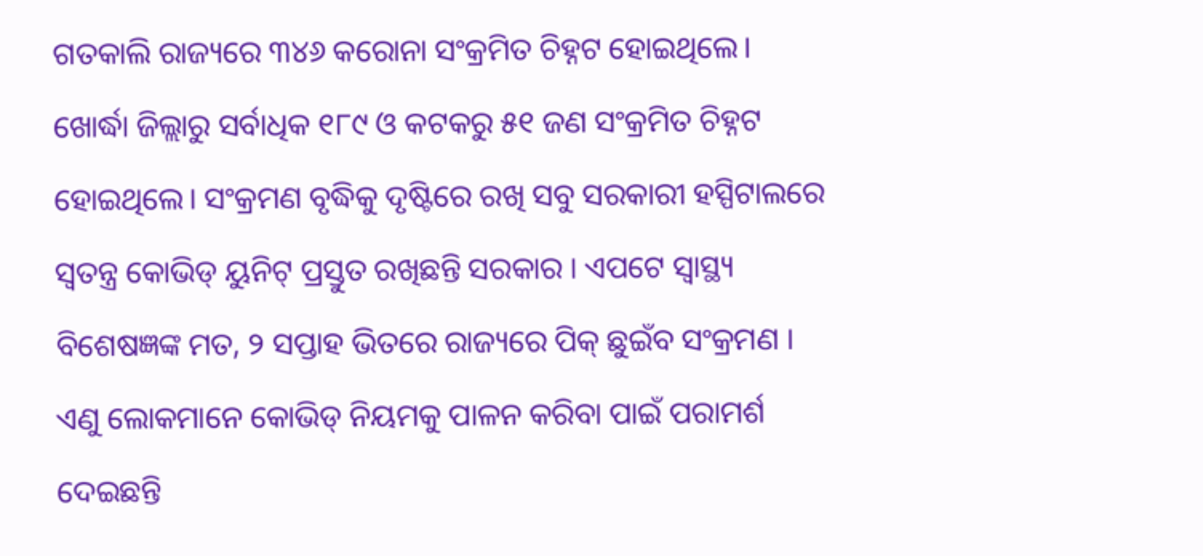ଗତକାଲି ରାଜ୍ୟରେ ୩୪୬ କରୋନା ସଂକ୍ରମିତ ଚିହ୍ନଟ ହୋଇଥିଲେ। ଖୋର୍ଦ୍ଧା ଜିଲ୍ଲାରୁ ସର୍ବାଧିକ ୧୮୯ ଓ କଟକରୁ ୫୧ ଜଣ ସଂକ୍ରମିତ ଚିହ୍ନଟ ହୋଇଥିଲେ। ସଂକ୍ରମଣ ବୃଦ୍ଧିକୁ ଦୃଷ୍ଟିରେ ରଖି ସବୁ ସରକାରୀ ହସ୍ପିଟାଲରେ ସ୍ୱତନ୍ତ୍ର କୋଭିଡ୍ ୟୁନିଟ୍ ପ୍ରସ୍ତୁତ ରଖିଛନ୍ତି ସରକାର । ଏପଟେ ସ୍ୱାସ୍ଥ୍ୟ ବିଶେଷଜ୍ଞଙ୍କ ମତ, ୨ ସପ୍ତାହ ଭିତରେ ରାଜ୍ୟରେ ପିକ୍ ଛୁଇଁବ ସଂକ୍ରମଣ । ଏଣୁ ଲୋକମାନେ କୋଭିଡ୍ ନିୟମକୁ ପାଳନ କରିବା ପାଇଁ ପରାମର୍ଶ ଦେଇଛନ୍ତି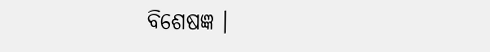ବିଶେଷଜ୍ଞ ।